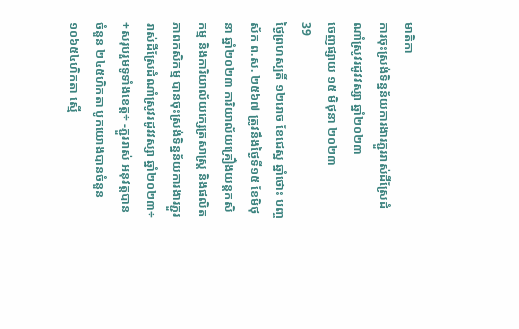មាតិកា
ការចុះស្រង់ទិន្នន័យការងារភ្ជួររាស់ដីស្រែដំណាំស្រូវរដូវវស្សា ឆ្នាំ២០២៣
ចេញផ្សាយ ១៥ មិថុនា ២០២៣
39
ថ្ងៃព្រហស្បតិ៍ ១២រោច ខែជេស្ឋ ឆ្នាំថោះ បញ្ចស័ក ព.ស. ២៥៦៧ ត្រូវនឹងថ្ងៃទី១៥ ខែមិថុនា ឆ្នាំ២០២៣ ការិយាល័យគ្រឿងយន្តកសិកម្ម និងការិយាល័យក្សេត្រសាស្រ្ត និងផលិតភាពកសិកម្ម បានចុះស្រង់ទិន្នន័យការងារភ្ជួររាស់ដីស្រែដំណាំស្រូវរដូវវស្សា ឆ្នាំ២០២៣÷ +សរុបរួមទូទាំងខេត្ត÷ -ភ្ជួររាស់ អនុវត្តបានចំនួន ២៤៥ហិកតា បូកយោងបានចំនួន ១០៦៥៤ហិកតា ស្មើ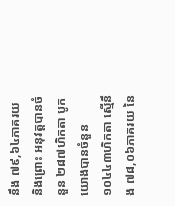នឹង ៧៩,៦៤ភាគរយ និងព្រោះ អនុវត្តបានចំនួន ២៨៧ហិកតា បូកយោងបានចំនួន ១០៤៤៣ហិកតា ស្មើនឹង ៧៨,០៦ភាគរយ នៃ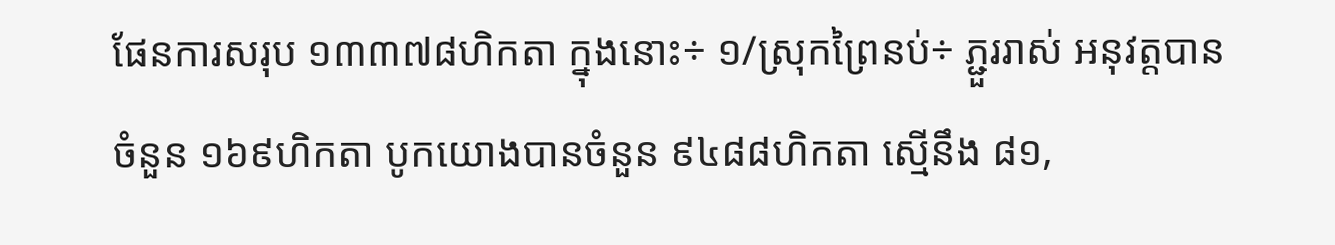ផែនការសរុប ១៣៣៧៨ហិកតា ក្នុងនោះ÷ ១/ស្រុកព្រៃនប់÷ ភ្ជួររាស់ អនុវត្តបានចំនួន ១៦៩ហិកតា បូកយោងបានចំនួន ៩៤៨៨ហិកតា ស្មើនឹង ៨១,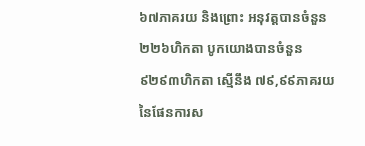៦៧ភាគរយ និងព្រោះ អនុវត្តបានចំនួន ២២៦ហិកតា បូកយោងបានចំនួន ៩២៩៣ហិកតា ស្មើនឹង ៧៩,៩៩ភាគរយ នៃផែនការស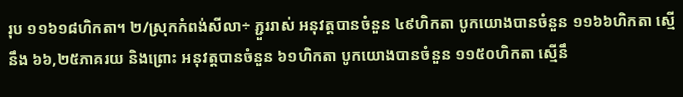រុប ១១៦១៨ហិកតា។ ២/ស្រុកកំពង់សីលា÷ ភ្ជួររាស់ អនុវត្តបានចំនួន ៤៩ហិកតា បូកយោងបានចំនួន ១១៦៦ហិកតា ស្មើនឹង ៦៦,២៥ភាគរយ និងព្រោះ អនុវត្តបានចំនួន ៦១ហិកតា បូកយោងបានចំនួន ១១៥០ហិកតា ស្មើនឹ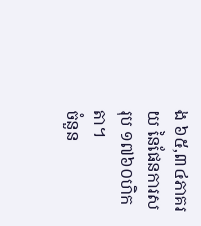ង ៦៥,៣៤ភាគរយ នៃផែនការសរុប ១៧៦០ហិកតា។
ចំនួន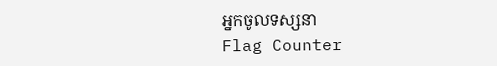អ្នកចូលទស្សនា
Flag Counter